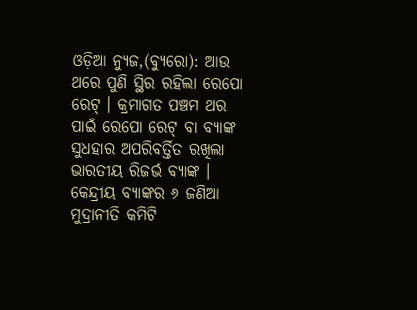ଓଡ଼ିଆ ନ୍ୟୁଜ,(ବ୍ୟୁରୋ): ଆଉ ଥରେ ପୁଣି ସ୍ଥିର ରହିଲା ରେପୋ ରେଟ୍ । କ୍ରମାଗତ ପଞ୍ଚମ ଥର ପାଇଁ ରେପୋ ରେଟ୍ ବା ବ୍ୟାଙ୍କ ସୁଧହାର ଅପରିବର୍ତ୍ତିତ ରଖିଲା ଭାରତୀୟ ରିଜର୍ଭ ବ୍ୟାଙ୍କ । କେନ୍ଦ୍ରୀୟ ବ୍ୟାଙ୍କର ୬ ଜଣିଆ ମୁଦ୍ରାନୀତି କମିଟି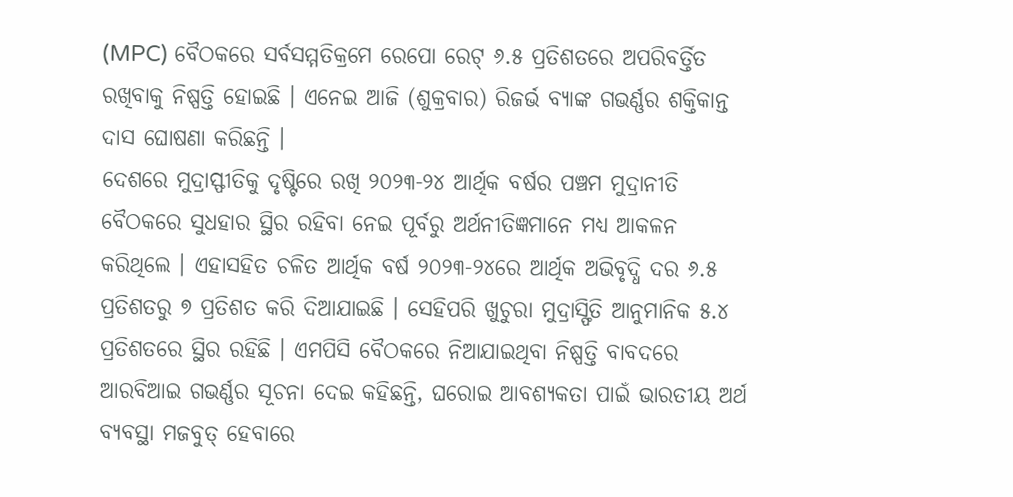(MPC) ବୈଠକରେ ସର୍ବସମ୍ମତିକ୍ରମେ ରେପୋ ରେଟ୍ ୬.୫ ପ୍ରତିଶତରେ ଅପରିବର୍ତ୍ତିତ ରଖିବାକୁ ନିଷ୍ପତ୍ତି ହୋଇଛି । ଏନେଇ ଆଜି (ଶୁକ୍ରବାର) ରିଜର୍ଭ ବ୍ୟାଙ୍କ ଗଭର୍ଣ୍ଣର ଶକ୍ତିକାନ୍ତ ଦାସ ଘୋଷଣା କରିଛନ୍ତି ।
ଦେଶରେ ମୁଦ୍ରାସ୍ଫୀତିକୁ ଦୃଷ୍ଟିରେ ରଖି ୨୦୨୩-୨୪ ଆର୍ଥିକ ବର୍ଷର ପଞ୍ଚମ ମୁଦ୍ରାନୀତି ବୈଠକରେ ସୁଧହାର ସ୍ଥିର ରହିବା ନେଇ ପୂର୍ବରୁ ଅର୍ଥନୀତିଜ୍ଞମାନେ ମଧ୍ୟ ଆକଳନ କରିଥିଲେ । ଏହାସହିତ ଚଳିତ ଆର୍ଥିକ ବର୍ଷ ୨୦୨୩-୨୪ରେ ଆର୍ଥିକ ଅଭିବୃଦ୍ଧି ଦର ୬.୫ ପ୍ରତିଶତରୁ ୭ ପ୍ରତିଶତ କରି ଦିଆଯାଇଛି । ସେହିପରି ଖୁଚୁରା ମୁଦ୍ରାସ୍ଫିତି ଆନୁମାନିକ ୫.୪ ପ୍ରତିଶତରେ ସ୍ଥିର ରହିଛି । ଏମପିସି ବୈଠକରେ ନିଆଯାଇଥିବା ନିଷ୍ପତ୍ତି ବାବଦରେ ଆରବିଆଇ ଗଭର୍ଣ୍ଣର ସୂଚନା ଦେଇ କହିଛନ୍ତି, ଘରୋଇ ଆବଶ୍ୟକତା ପାଇଁ ଭାରତୀୟ ଅର୍ଥ ବ୍ୟବସ୍ଥା ମଜବୁତ୍ ହେବାରେ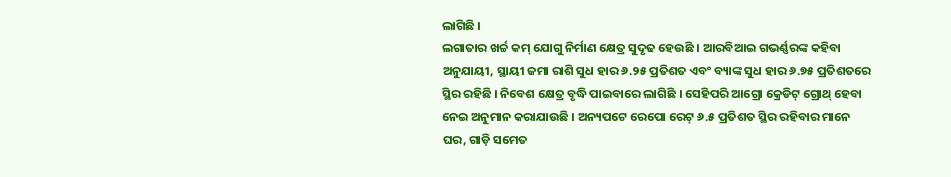ଲାଗିଛି ।
ଲଗାତାର ଖର୍ଚ୍ଚ କମ୍ ଯୋଗୁ ନିର୍ମାଣ କ୍ଷେତ୍ର ସୁଦୃଢ ହେଉଛି । ଆରବିଆଇ ଗଭର୍ଣ୍ଣରଙ୍କ କହିବା ଅନୁଯାୟୀ, ସ୍ଥାୟୀ ଜମା ରାଶି ସୁଧ ହାର ୬.୨୫ ପ୍ରତିଶତ ଏବଂ ବ୍ୟାଙ୍କ ସୁଧ ହାର ୬.୭୫ ପ୍ରତିଶତରେ ସ୍ଥିର ରହିଛି । ନିବେଶ କ୍ଷେତ୍ର ବୃଦ୍ଧି ପାଇବାରେ ଲାଗିଛି । ସେହିପରି ଆଗ୍ରୋ କ୍ରେଡିଟ୍ ଗ୍ରୋଥ୍ ହେବା ନେଇ ଅନୁମାନ କରାଯାଉଛି । ଅନ୍ୟପଟେ ରେପୋ ରେଟ୍ ୬.୫ ପ୍ରତିଶତ ସ୍ଥିର ରହିବାର ମାନେ ଘର, ଗାଡ଼ି ସମେତ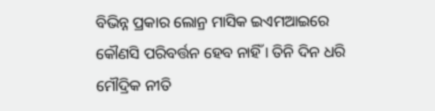ବିଭିନ୍ନ ପ୍ରକାର ଲୋନ୍ର ମାସିକ ଇଏମଆଇରେ କୌଣସି ପରିବର୍ତ୍ତନ ହେବ ନାହିଁ । ତିନି ଦିନ ଧରି ମୌଦ୍ରିକ ନୀତି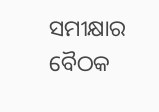ସମୀକ୍ଷାର ବୈଠକ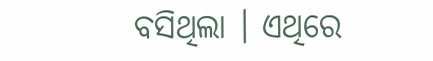ବସିଥିଲା । ଏଥିରେ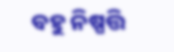ବହୁ ନିଷ୍ପତ୍ତି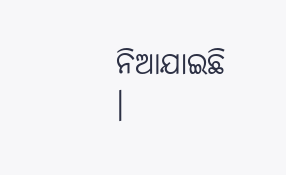ନିଆଯାଇଛି ।